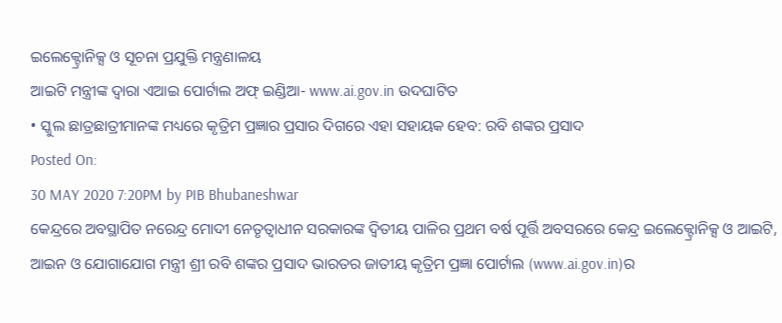ଇଲେକ୍ଟ୍ରୋନିକ୍ସ ଓ ସୂଚନା ପ୍ରଯୁକ୍ତି ମନ୍ତ୍ରଣାଳୟ
ଆଇଟି ମନ୍ତ୍ରୀଙ୍କ ଦ୍ୱାରା ଏଆଇ ପୋର୍ଟାଲ ଅଫ୍ ଇଣ୍ଡିଆ- www.ai.gov.in ଉଦଘାଟିତ
• ସ୍କୁଲ ଛାତ୍ରଛାତ୍ରୀମାନଙ୍କ ମଧ୍ୟରେ କୃତ୍ରିମ ପ୍ରଜ୍ଞାର ପ୍ରସାର ଦିଗରେ ଏହା ସହାୟକ ହେବ: ରବି ଶଙ୍କର ପ୍ରସାଦ
Posted On:
30 MAY 2020 7:20PM by PIB Bhubaneshwar
କେନ୍ଦ୍ରରେ ଅବସ୍ଥାପିତ ନରେନ୍ଦ୍ର ମୋଦୀ ନେତୃତ୍ୱାଧୀନ ସରକାରଙ୍କ ଦ୍ୱିତୀୟ ପାଳିର ପ୍ରଥମ ବର୍ଷ ପୂର୍ତ୍ତି ଅବସରରେ କେନ୍ଦ୍ର ଇଲେକ୍ଟ୍ରୋନିକ୍ସ ଓ ଆଇଟି, ଆଇନ ଓ ଯୋଗାଯୋଗ ମନ୍ତ୍ରୀ ଶ୍ରୀ ରବି ଶଙ୍କର ପ୍ରସାଦ ଭାରତର ଜାତୀୟ କୃତ୍ରିମ ପ୍ରଜ୍ଞା ପୋର୍ଟାଲ (www.ai.gov.in)ର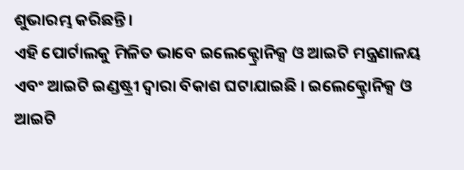ଶୁଭାରମ୍ଭ କରିଛନ୍ତି ।
ଏହି ପୋର୍ଟାଲକୁ ମିଳିତ ଭାବେ ଇଲେକ୍ଟ୍ରୋନିକ୍ସ ଓ ଆଇଟି ମନ୍ତ୍ରଣାଳୟ ଏବଂ ଆଇଟି ଇଣ୍ଡଷ୍ଟ୍ରୀ ଦ୍ୱାରା ବିକାଶ ଘଟାଯାଇଛି । ଇଲେକ୍ଟ୍ରୋନିକ୍ସ ଓ ଆଇଟି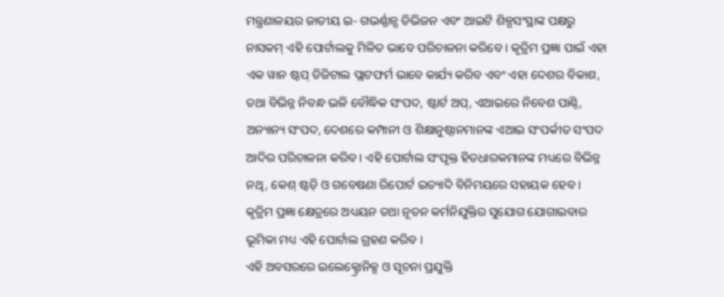ମନ୍ତ୍ରଣାଳୟର ଜାତୀୟ ଇ- ଗଭର୍ଣ୍ଣାନ୍ସ ଡିଭିଜନ ଏବଂ ଆଇଟି ଶିଳ୍ପସଂସ୍ଥାଙ୍କ ପକ୍ଷରୁ ନାସକମ୍ ଏହି ପୋର୍ଟାଲକୁ ମିଳିତ ଭାବେ ପରିଚାଳନା କରିବେ । କୃତ୍ରିମ ପ୍ରଜ୍ଞା ପାଇଁ ଏହା ଏକ ୱାନ ଷ୍ଟପ୍ ଡିଜିଟାଲ ପ୍ଲାଟଫର୍ମ ଭାବେ କାର୍ଯ୍ୟ କରିବ ଏବଂ ଏହା ଦେଶର ବିକାଶ, ତଥା ବିଭିନ୍ନ ନିବନ୍ଧ ଭଳି ବୌଦ୍ଧିକ ସଂପଦ, ଷ୍ଟାର୍ଟ ଅପ୍, ଏଆଇରେ ନିବେଶ ପାଣ୍ଠି, ଅନ୍ୟାନ୍ୟ ସଂପଦ, ଦେଶରେ କମ୍ପାନୀ ଓ ଶିକ୍ଷାନୁଷ୍ଠାନମାନଙ୍କ ଏଆଇ ସଂପର୍କୀତ ସଂପଦ ଆଦିର ପରିଚାଳନା କରିବ । ଏହି ପୋର୍ଟାଲ ସଂପୃକ୍ତ ହିତଧାରକମାନଙ୍କ ମଧ୍ୟରେ ବିଭିନ୍ନ ନଥି, କେଶ୍ ଷ୍ଟଡ଼ି ଓ ଗବେଷଣା ରିପୋର୍ଟ ଇତ୍ୟାଦି ବିନିମୟରେ ସହାୟକ ହେବ । କୃତ୍ରିମ ପ୍ରଜ୍ଞା କ୍ଷେତ୍ରରେ ଅଧ୍ୟୟନ ତଥା ନୂତନ କର୍ମନିଯୁକ୍ତିର ସୁଯୋଗ ଯୋଗାଇବାର ଭୂମିକା ମଧ୍ୟ ଏହି ପୋର୍ଟାଲ ଗ୍ରହଣ କରିବ ।
ଏହି ଅବସରରେ ଇଲେକ୍ଟ୍ରୋନିକ୍ସ ଓ ସୂଚନା ପ୍ରଯୁକ୍ତି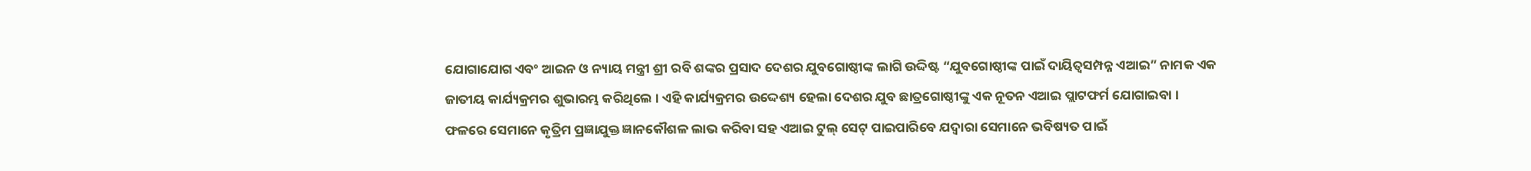ଯୋଗାଯୋଗ ଏବଂ ଆଇନ ଓ ନ୍ୟାୟ ମନ୍ତ୍ରୀ ଶ୍ରୀ ରବି ଶଙ୍କର ପ୍ରସାଦ ଦେଶର ଯୁବଗୋଷ୍ଠୀଙ୍କ ଲାଗି ଉଦ୍ଦିଷ୍ଟ “ଯୁବଗୋଷ୍ଠୀଙ୍କ ପାଇଁ ଦାୟିତ୍ୱସମ୍ପନ୍ନ ଏଆଇ” ନାମକ ଏକ ଜାତୀୟ କାର୍ଯ୍ୟକ୍ରମର ଶୁଭାରମ୍ଭ କରିଥିଲେ । ଏହି କାର୍ଯ୍ୟକ୍ରମର ଉଦ୍ଦେଶ୍ୟ ହେଲା ଦେଶର ଯୁବ ଛାତ୍ରଗୋଷ୍ଠୀଙ୍କୁ ଏକ ନୂତନ ଏଆଇ ପ୍ଲାଟଫର୍ମ ଯୋଗାଇବା । ଫଳରେ ସେମାନେ କୃତ୍ରିମ ପ୍ରଜ୍ଞାଯୁକ୍ତ ଜ୍ଞାନକୌଶଳ ଲାଭ କରିବା ସହ ଏଆଇ ଟୁଲ୍ ସେଟ୍ ପାଇପାରିବେ ଯଦ୍ୱାରା ସେମାନେ ଭବିଷ୍ୟତ ପାଇଁ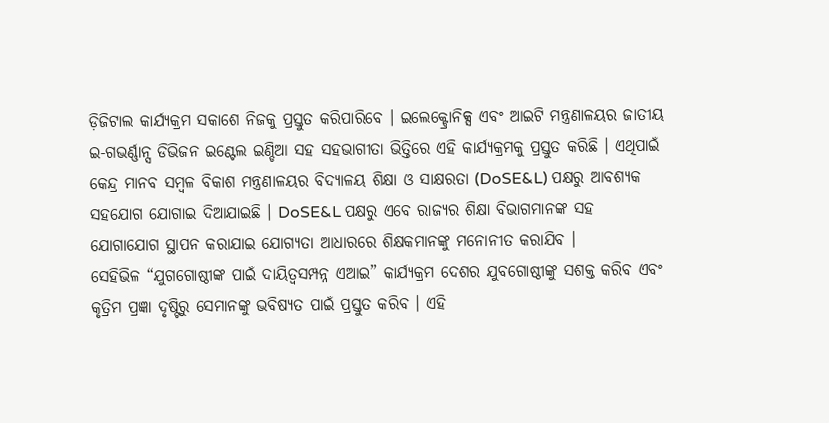ଡ଼ିଜିଟାଲ କାର୍ଯ୍ୟକ୍ରମ ସକାଶେ ନିଜକୁ ପ୍ରସ୍ତୁତ କରିପାରିବେ । ଇଲେକ୍ଟ୍ରୋନିକ୍ସ ଏବଂ ଆଇଟି ମନ୍ତ୍ରଣାଳୟର ଜାତୀୟ ଇ-ଗଭର୍ଣ୍ଣାନ୍ସ ଡିଭିଜନ ଇଣ୍ଟେଲ ଇଣ୍ଡିଆ ସହ ସହଭାଗୀତା ଭିତ୍ତିରେ ଏହି କାର୍ଯ୍ୟକ୍ରମକୁ ପ୍ରସ୍ତୁତ କରିଛି । ଏଥିପାଇଁ କେନ୍ଦ୍ର ମାନବ ସମ୍ବଳ ବିକାଶ ମନ୍ତ୍ରଣାଳୟର ବିଦ୍ୟାଳୟ ଶିକ୍ଷା ଓ ସାକ୍ଷରତା (DoSE&L) ପକ୍ଷରୁ ଆବଶ୍ୟକ ସହଯୋଗ ଯୋଗାଇ ଦିଆଯାଇଛି । DoSE&L ପକ୍ଷରୁ ଏବେ ରାଜ୍ୟର ଶିକ୍ଷା ବିଭାଗମାନଙ୍କ ସହ ଯୋଗାଯୋଗ ସ୍ଥାପନ କରାଯାଇ ଯୋଗ୍ୟତା ଆଧାରରେ ଶିକ୍ଷକମାନଙ୍କୁ ମନୋନୀତ କରାଯିବ ।
ସେହିଭିଳ “ଯୁଗଗୋଷ୍ଠୀଙ୍କ ପାଇଁ ଦାୟିତ୍ୱସମ୍ପନ୍ନ ଏଆଇ” କାର୍ଯ୍ୟକ୍ରମ ଦେଶର ଯୁବଗୋଷ୍ଠୀଙ୍କୁ ସଶକ୍ତ କରିବ ଏବଂ କୃତ୍ରିମ ପ୍ରଜ୍ଞା ଦୃଷ୍ଟିରୁ ସେମାନଙ୍କୁ ଭବିଷ୍ୟତ ପାଇଁ ପ୍ରସ୍ତୁତ କରିବ । ଏହି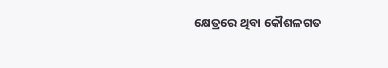କ୍ଷେତ୍ରରେ ଥିବା କୌଶଳଗତ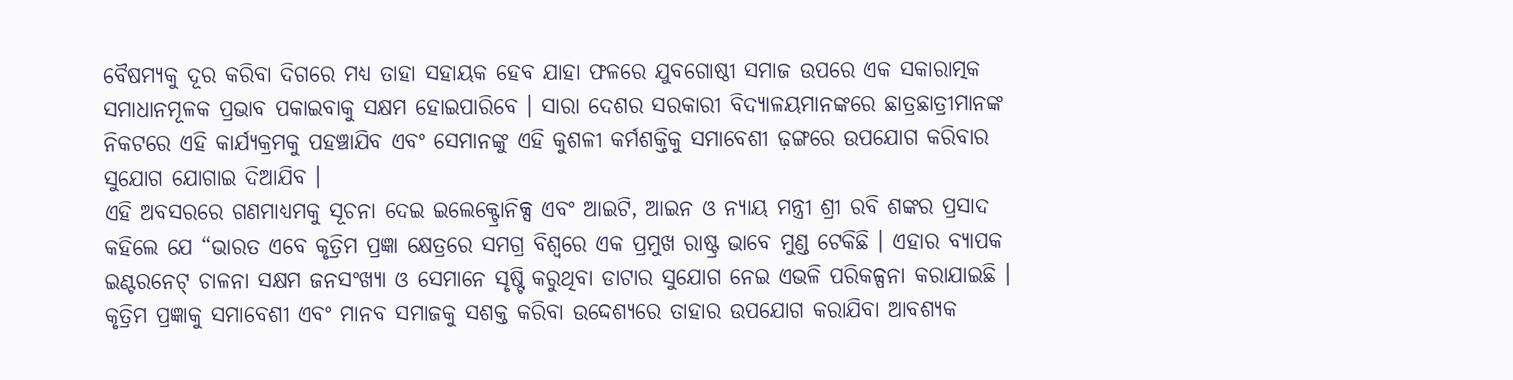ବୈଷମ୍ୟକୁ ଦୂର କରିବା ଦିଗରେ ମଧ୍ୟ ତାହା ସହାୟକ ହେବ ଯାହା ଫଳରେ ଯୁବଗୋଷ୍ଠୀ ସମାଜ ଉପରେ ଏକ ସକାରାତ୍ମକ ସମାଧାନମୂଳକ ପ୍ରଭାବ ପକାଇବାକୁ ସକ୍ଷମ ହୋଇପାରିବେ । ସାରା ଦେଶର ସରକାରୀ ବିଦ୍ୟାଳୟମାନଙ୍କରେ ଛାତ୍ରଛାତ୍ରୀମାନଙ୍କ ନିକଟରେ ଏହି କାର୍ଯ୍ୟକ୍ରମକୁ ପହଞ୍ଚାଯିବ ଏବଂ ସେମାନଙ୍କୁ ଏହି କୁଶଳୀ କର୍ମଶକ୍ତିକୁ ସମାବେଶୀ ଢ଼ଙ୍ଗରେ ଉପଯୋଗ କରିବାର ସୁଯୋଗ ଯୋଗାଇ ଦିଆଯିବ ।
ଏହି ଅବସରରେ ଗଣମାଧ୍ୟମକୁ ସୂଚନା ଦେଇ ଇଲେକ୍ଟ୍ରୋନିକ୍ସ ଏବଂ ଆଇଟି, ଆଇନ ଓ ନ୍ୟାୟ ମନ୍ତ୍ରୀ ଶ୍ରୀ ରବି ଶଙ୍କର ପ୍ରସାଦ କହିଲେ ଯେ “ଭାରତ ଏବେ କୃତ୍ରିମ ପ୍ରଜ୍ଞା କ୍ଷେତ୍ରରେ ସମଗ୍ର ବିଶ୍ୱରେ ଏକ ପ୍ରମୁଖ ରାଷ୍ଟ୍ର ଭାବେ ମୁଣ୍ଡ ଟେକିଛି । ଏହାର ବ୍ୟାପକ ଇଣ୍ଟରନେଟ୍ ଚାଳନା ସକ୍ଷମ ଜନସଂଖ୍ୟା ଓ ସେମାନେ ସୃଷ୍ଟି କରୁଥିବା ଡାଟାର ସୁଯୋଗ ନେଇ ଏଭଳି ପରିକଳ୍ପନା କରାଯାଇଛି । କୃତ୍ରିମ ପ୍ରଜ୍ଞାକୁ ସମାବେଶୀ ଏବଂ ମାନବ ସମାଜକୁ ସଶକ୍ତ କରିବା ଉଦ୍ଦେଶ୍ୟରେ ତାହାର ଉପଯୋଗ କରାଯିବା ଆବଶ୍ୟକ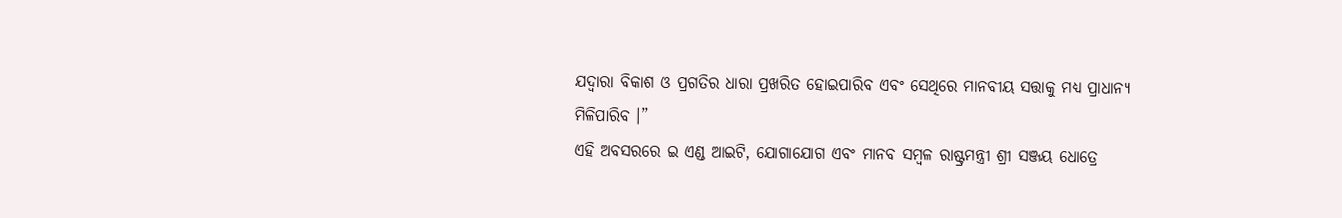ଯଦ୍ୱାରା ବିକାଶ ଓ ପ୍ରଗତିର ଧାରା ପ୍ରଖରିତ ହୋଇପାରିବ ଏବଂ ସେଥିରେ ମାନବୀୟ ସତ୍ତାକୁ ମଧ୍ୟ ପ୍ରାଧାନ୍ୟ ମିଳିପାରିବ ।”
ଏହି ଅବସରରେ ଇ ଏଣ୍ଡ ଆଇଟି, ଯୋଗାଯୋଗ ଏବଂ ମାନବ ସମ୍ବଳ ରାଷ୍ଟ୍ରମନ୍ତ୍ରୀ ଶ୍ରୀ ସଞ୍ଜୟ ଧୋତ୍ରେ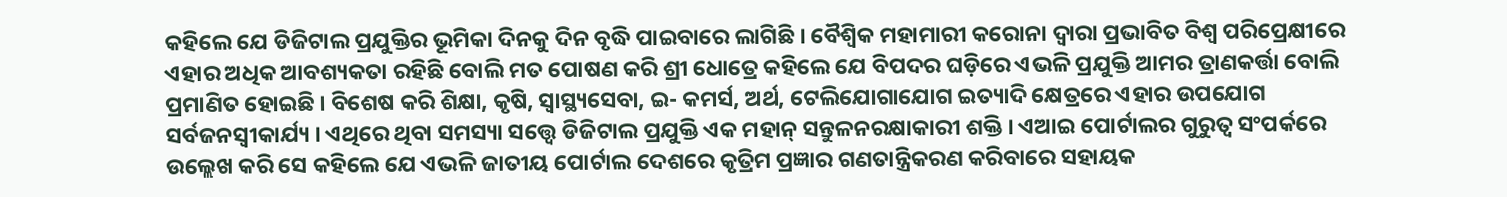କହିଲେ ଯେ ଡିଜିଟାଲ ପ୍ରଯୁକ୍ତିର ଭୂମିକା ଦିନକୁ ଦିନ ବୃଦ୍ଧି ପାଇବାରେ ଲାଗିଛି । ବୈଶ୍ୱିକ ମହାମାରୀ କରୋନା ଦ୍ୱାରା ପ୍ରଭାବିତ ବିଶ୍ୱ ପରିପ୍ରେକ୍ଷୀରେ ଏହାର ଅଧିକ ଆବଶ୍ୟକତା ରହିଛି ବୋଲି ମତ ପୋଷଣ କରି ଶ୍ରୀ ଧୋତ୍ରେ କହିଲେ ଯେ ବିପଦର ଘଡ଼ିରେ ଏଭଳି ପ୍ରଯୁକ୍ତି ଆମର ତ୍ରାଣକର୍ତ୍ତା ବୋଲି ପ୍ରମାଣିତ ହୋଇଛି । ବିଶେଷ କରି ଶିକ୍ଷା, କୃଷି, ସ୍ୱାସ୍ଥ୍ୟସେବା, ଇ- କମର୍ସ, ଅର୍ଥ, ଟେଲିଯୋଗାଯୋଗ ଇତ୍ୟାଦି କ୍ଷେତ୍ରରେ ଏହାର ଉପଯୋଗ ସର୍ବଜନସ୍ୱୀକାର୍ଯ୍ୟ । ଏଥିରେ ଥିବା ସମସ୍ୟା ସତ୍ତ୍ୱେ ଡିଜିଟାଲ ପ୍ରଯୁକ୍ତି ଏକ ମହାନ୍ ସନ୍ତୁଳନରକ୍ଷାକାରୀ ଶକ୍ତି । ଏଆଇ ପୋର୍ଟାଲର ଗୁରୁତ୍ୱ ସଂପର୍କରେ ଉଲ୍ଲେଖ କରି ସେ କହିଲେ ଯେ ଏଭଳି ଜାତୀୟ ପୋର୍ଟାଲ ଦେଶରେ କୃତ୍ରିମ ପ୍ରଜ୍ଞାର ଗଣତାନ୍ତ୍ରିକରଣ କରିବାରେ ସହାୟକ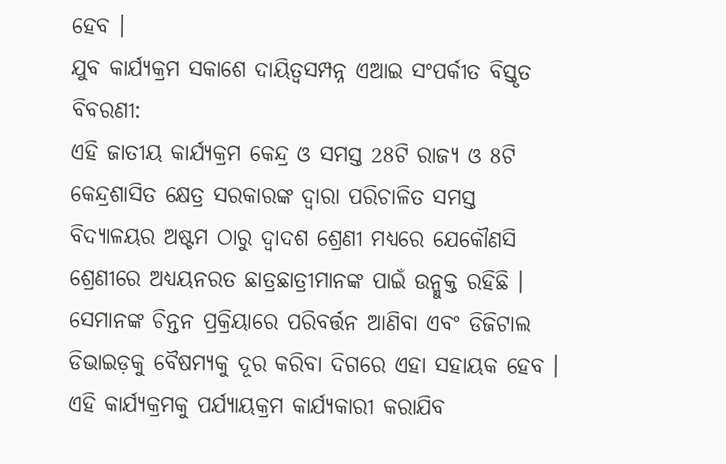ହେବ ।
ଯୁବ କାର୍ଯ୍ୟକ୍ରମ ସକାଶେ ଦାୟିତ୍ୱସମ୍ପନ୍ନ ଏଆଇ ସଂପର୍କୀତ ବିସ୍ତୃତ ବିବରଣୀ:
ଏହି ଜାତୀୟ କାର୍ଯ୍ୟକ୍ରମ କେନ୍ଦ୍ର ଓ ସମସ୍ତ 28ଟି ରାଜ୍ୟ ଓ 8ଟି କେନ୍ଦ୍ରଶାସିତ କ୍ଷେତ୍ର ସରକାରଙ୍କ ଦ୍ୱାରା ପରିଚାଳିତ ସମସ୍ତ ବିଦ୍ୟାଳୟର ଅଷ୍ଟମ ଠାରୁ ଦ୍ୱାଦଶ ଶ୍ରେଣୀ ମଧ୍ୟରେ ଯେକୌଣସି ଶ୍ରେଣୀରେ ଅଧ୍ୟୟନରତ ଛାତ୍ରଛାତ୍ରୀମାନଙ୍କ ପାଇଁ ଉନ୍ମୁକ୍ତ ରହିଛି । ସେମାନଙ୍କ ଚିନ୍ତନ ପ୍ରକ୍ରିୟାରେ ପରିବର୍ତ୍ତନ ଆଣିବା ଏବଂ ଡିଜିଟାଲ ଡିଭାଇଡ଼କୁ ବୈଷମ୍ୟକୁ ଦୂର କରିବା ଦିଗରେ ଏହା ସହାୟକ ହେବ । ଏହି କାର୍ଯ୍ୟକ୍ରମକୁ ପର୍ଯ୍ୟାୟକ୍ରମ କାର୍ଯ୍ୟକାରୀ କରାଯିବ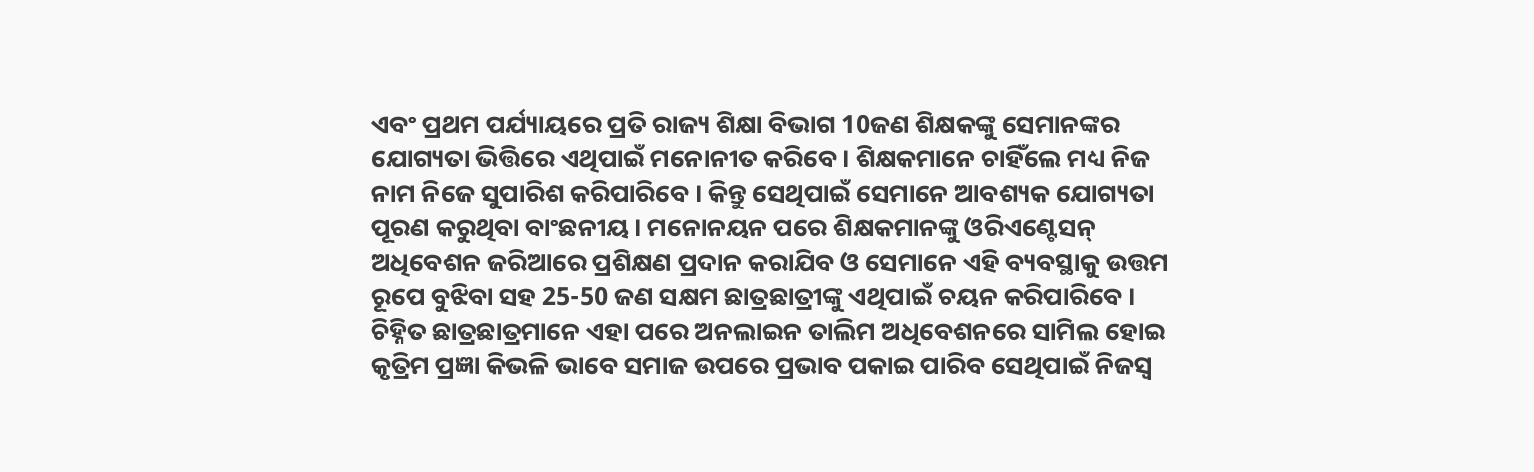ଏବଂ ପ୍ରଥମ ପର୍ଯ୍ୟାୟରେ ପ୍ରତି ରାଜ୍ୟ ଶିକ୍ଷା ବିଭାଗ 10ଜଣ ଶିକ୍ଷକଙ୍କୁ ସେମାନଙ୍କର ଯୋଗ୍ୟତା ଭିତ୍ତିରେ ଏଥିପାଇଁ ମନୋନୀତ କରିବେ । ଶିକ୍ଷକମାନେ ଚାହିଁଲେ ମଧ୍ୟ ନିଜ ନାମ ନିଜେ ସୁପାରିଶ କରିପାରିବେ । କିନ୍ତୁ ସେଥିପାଇଁ ସେମାନେ ଆବଶ୍ୟକ ଯୋଗ୍ୟତା ପୂରଣ କରୁଥିବା ବାଂଛନୀୟ । ମନୋନୟନ ପରେ ଶିକ୍ଷକମାନଙ୍କୁ ଓରିଏଣ୍ଟେସନ୍ ଅଧିବେଶନ ଜରିଆରେ ପ୍ରଶିକ୍ଷଣ ପ୍ରଦାନ କରାଯିବ ଓ ସେମାନେ ଏହି ବ୍ୟବସ୍ଥାକୁ ଉତ୍ତମ ରୂପେ ବୁଝିବା ସହ 25-50 ଜଣ ସକ୍ଷମ ଛାତ୍ରଛାତ୍ରୀଙ୍କୁ ଏଥିପାଇଁ ଚୟନ କରିପାରିବେ । ଚିହ୍ନିତ ଛାତ୍ରଛାତ୍ରମାନେ ଏହା ପରେ ଅନଲାଇନ ତାଲିମ ଅଧିବେଶନରେ ସାମିଲ ହୋଇ କୃତ୍ରିମ ପ୍ରଜ୍ଞା କିଭଳି ଭାବେ ସମାଜ ଉପରେ ପ୍ରଭାବ ପକାଇ ପାରିବ ସେଥିପାଇଁ ନିଜସ୍ୱ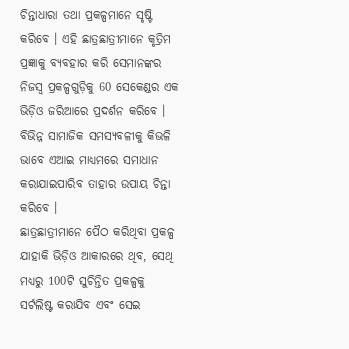ଚିନ୍ତାଧାରା ତଥା ପ୍ରକଳ୍ପମାନେ ସୃଷ୍ଟି କରିବେ । ଏହି ଛାତ୍ରଛାତ୍ରୀମାନେ କୃତ୍ରିମ ପ୍ରଜ୍ଞାକୁ ବ୍ୟବହାର କରି ସେମାନଙ୍କର ନିଜସ୍ୱ ପ୍ରକଳ୍ପଗୁଡ଼ିକୁ 60 ସେକେଣ୍ଡର ଏକ ଭିଡ଼ିଓ ଜରିଆରେ ପ୍ରଦର୍ଶନ କରିବେ । ବିଭିନ୍ନ ସାମାଜିକ ସମସ୍ୟବଳୀକୁ କିଭଳି ଭାବେ ଏଆଇ ମାଧ୍ୟମରେ ସମାଧାନ କରାଯାଇପାରିବ ତାହାର ଉପାୟ ଚିନ୍ତା କରିବେ ।
ଛାତ୍ରଛାତ୍ରୀମାନେ ପୈଠ କରିଥିବା ପ୍ରକଳ୍ପ ଯାହାକି ଭିଡ଼ିଓ ଆକାରରେ ଥିବ, ସେଥି ମଧ୍ୟରୁ 100ଟି ସୁଚିନ୍ତିତ ପ୍ରକଳ୍ପକୁ ସର୍ଟଲିଷ୍ଟ କରାଯିବ ଏବଂ ସେଇ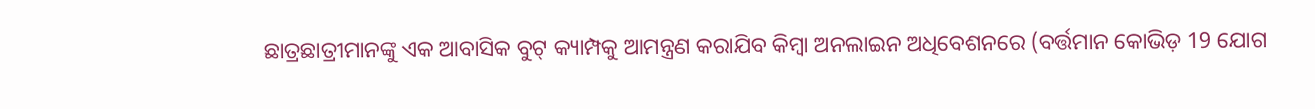ଛାତ୍ରଛାତ୍ରୀମାନଙ୍କୁ ଏକ ଆବାସିକ ବୁଟ୍ କ୍ୟାମ୍ପକୁ ଆମନ୍ତ୍ରଣ କରାଯିବ କିମ୍ବା ଅନଲାଇନ ଅଧିବେଶନରେ (ବର୍ତ୍ତମାନ କୋଭିଡ଼ 19 ଯୋଗ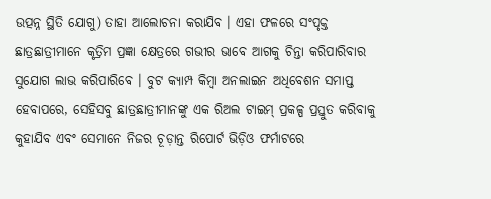ଉତ୍ପନ୍ନ ସ୍ଥିତି ଯୋଗୁ) ତାହା ଆଲୋଚନା କରାଯିବ । ଏହା ଫଳରେ ସଂପୃକ୍ତ ଛାତ୍ରଛାତ୍ରୀମାନେ କୃତ୍ରିମ ପ୍ରଜ୍ଞା କ୍ଷେତ୍ରରେ ଗଭୀର ଭାବେ ଆଗକୁ ଚିନ୍ତା କରିପାରିବାର ସୁଯୋଗ ଲାଭ କରିପାରିବେ । ବୁଟ କ୍ୟାମ୍ପ କିମ୍ବା ଅନଲାଇନ ଅଧିବେଶନ ସମାପ୍ତ ହେବାପରେ, ସେହିସବୁ ଛାତ୍ରଛାତ୍ରୀମାନଙ୍କୁ ଏକ ରିଅଲ ଟାଇମ୍ ପ୍ରକଳ୍ପ ପ୍ରସ୍ତୁତ କରିବାକୁ କୁହାଯିବ ଏବଂ ସେମାନେ ନିଜର ଚୂଡ଼ାନ୍ତ ରିପୋର୍ଟ ଭିଡ଼ିଓ ଫର୍ମାଟରେ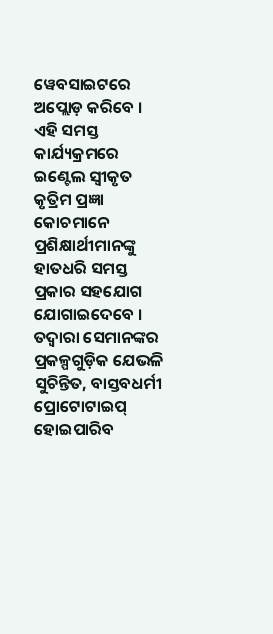ୱେବସାଇଟରେ ଅପ୍ଲୋଡ଼ କରିବେ ।
ଏହି ସମସ୍ତ କାର୍ଯ୍ୟକ୍ରମରେ ଇଣ୍ଟେଲ ସ୍ୱୀକୃତ କୃତ୍ରିମ ପ୍ରଜ୍ଞା କୋଚମାନେ ପ୍ରଶିକ୍ଷାର୍ଥୀମାନଙ୍କୁ ହାତଧରି ସମସ୍ତ ପ୍ରକାର ସହଯୋଗ ଯୋଗାଇଦେବେ । ତଦ୍ୱାରା ସେମାନଙ୍କର ପ୍ରକଳ୍ପଗୁଡ଼ିକ ଯେଭଳି ସୁଚିନ୍ତିତ, ବାସ୍ତବଧର୍ମୀ ପ୍ରୋଟୋଟାଇପ୍ ହୋଇପାରିବ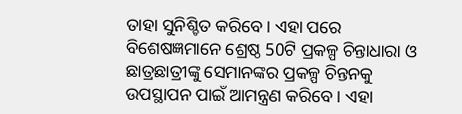ତାହା ସୁନିଶ୍ଚିତ କରିବେ । ଏହା ପରେ ବିଶେଷଜ୍ଞମାନେ ଶ୍ରେଷ୍ଠ 50ଟି ପ୍ରକଳ୍ପ ଚିନ୍ତାଧାରା ଓ ଛାତ୍ରଛାତ୍ରୀଙ୍କୁ ସେମାନଙ୍କର ପ୍ରକଳ୍ପ ଚିନ୍ତନକୁ ଉପସ୍ଥାପନ ପାଇଁ ଆମନ୍ତ୍ରଣ କରିବେ । ଏହା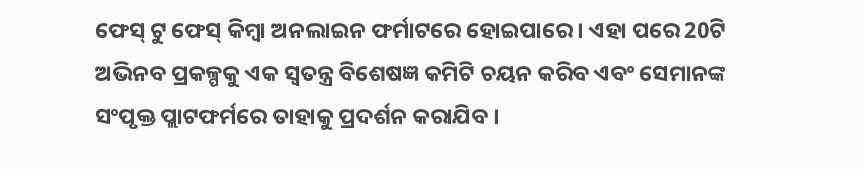ଫେସ୍ ଟୁ ଫେସ୍ କିମ୍ବା ଅନଲାଇନ ଫର୍ମାଟରେ ହୋଇପାରେ । ଏହା ପରେ 20ଟି ଅଭିନବ ପ୍ରକଳ୍ପକୁ ଏକ ସ୍ୱତନ୍ତ୍ର ବିଶେଷଜ୍ଞ କମିଟି ଚୟନ କରିବ ଏବଂ ସେମାନଙ୍କ ସଂପୃକ୍ତ ପ୍ଲାଟଫର୍ମରେ ତାହାକୁ ପ୍ରଦର୍ଶନ କରାଯିବ ।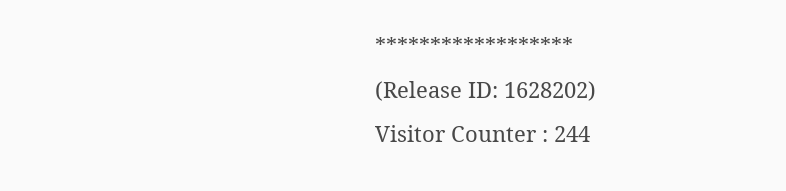******************
(Release ID: 1628202)
Visitor Counter : 244